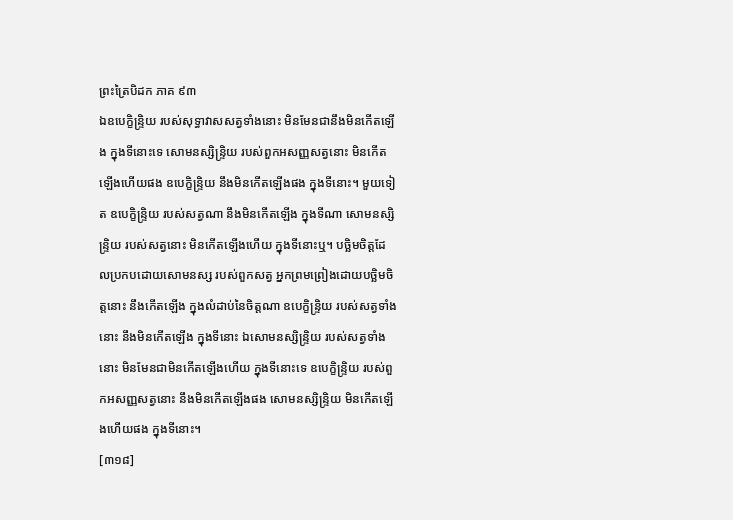ព្រះត្រៃបិដក ភាគ ៩៣
ឯឧបេក្ខិន្ទ្រិយ របស់សុទ្ធាវាសសត្វទាំងនោះ មិនមែនជានឹងមិនកើតឡើង ក្នុងទីនោះទេ សោមនស្សិន្ទ្រិយ របស់ពួកអសញ្ញសត្វនោះ មិនកើតឡើងហើយផង ឧបេក្ខិន្ទ្រិយ នឹងមិនកើតឡើងផង ក្នុងទីនោះ។ មួយទៀត ឧបេក្ខិន្ទ្រិយ របស់សត្វណា នឹងមិនកើតឡើង ក្នុងទីណា សោមនស្សិន្ទ្រិយ របស់សត្វនោះ មិនកើតឡើងហើយ ក្នុងទីនោះឬ។ បច្ឆិមចិត្តដែលប្រកបដោយសោមនស្ស របស់ពួកសត្វ អ្នកព្រមព្រៀងដោយបច្ឆិមចិត្តនោះ នឹងកើតឡើង ក្នុងលំដាប់នៃចិត្តណា ឧបេក្ខិន្ទ្រិយ របស់សត្វទាំងនោះ នឹងមិនកើតឡើង ក្នុងទីនោះ ឯសោមនស្សិន្ទ្រិយ របស់សត្វទាំងនោះ មិនមែនជាមិនកើតឡើងហើយ ក្នុងទីនោះទេ ឧបេក្ខិន្ទ្រិយ របស់ពួកអសញ្ញសត្វនោះ នឹងមិនកើតឡើងផង សោមនស្សិន្ទ្រិយ មិនកើតឡើងហើយផង ក្នុងទីនោះ។
[៣១៨]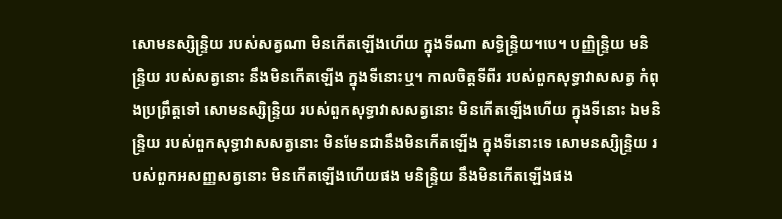សោមនស្សិន្ទ្រិយ របស់សត្វណា មិនកើតឡើងហើយ ក្នុងទីណា សទ្ធិន្ទ្រិយ។បេ។ បញ្ញិន្ទ្រិយ មនិន្ទ្រិយ របស់សត្វនោះ នឹងមិនកើតឡើង ក្នុងទីនោះឬ។ កាលចិត្តទីពីរ របស់ពួកសុទ្ធាវាសសត្វ កំពុងប្រព្រឹត្តទៅ សោមនស្សិន្ទ្រិយ របស់ពួកសុទ្ធាវាសសត្វនោះ មិនកើតឡើងហើយ ក្នុងទីនោះ ឯមនិន្ទ្រិយ របស់ពួកសុទ្ធាវាសសត្វនោះ មិនមែនជានឹងមិនកើតឡើង ក្នុងទីនោះទេ សោមនស្សិន្ទ្រិយ របស់ពួកអសញ្ញសត្វនោះ មិនកើតឡើងហើយផង មនិន្ទ្រិយ នឹងមិនកើតឡើងផង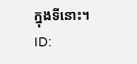ក្នុងទីនោះ។
ID: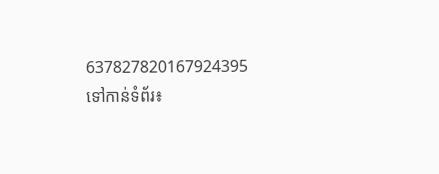637827820167924395
ទៅកាន់ទំព័រ៖